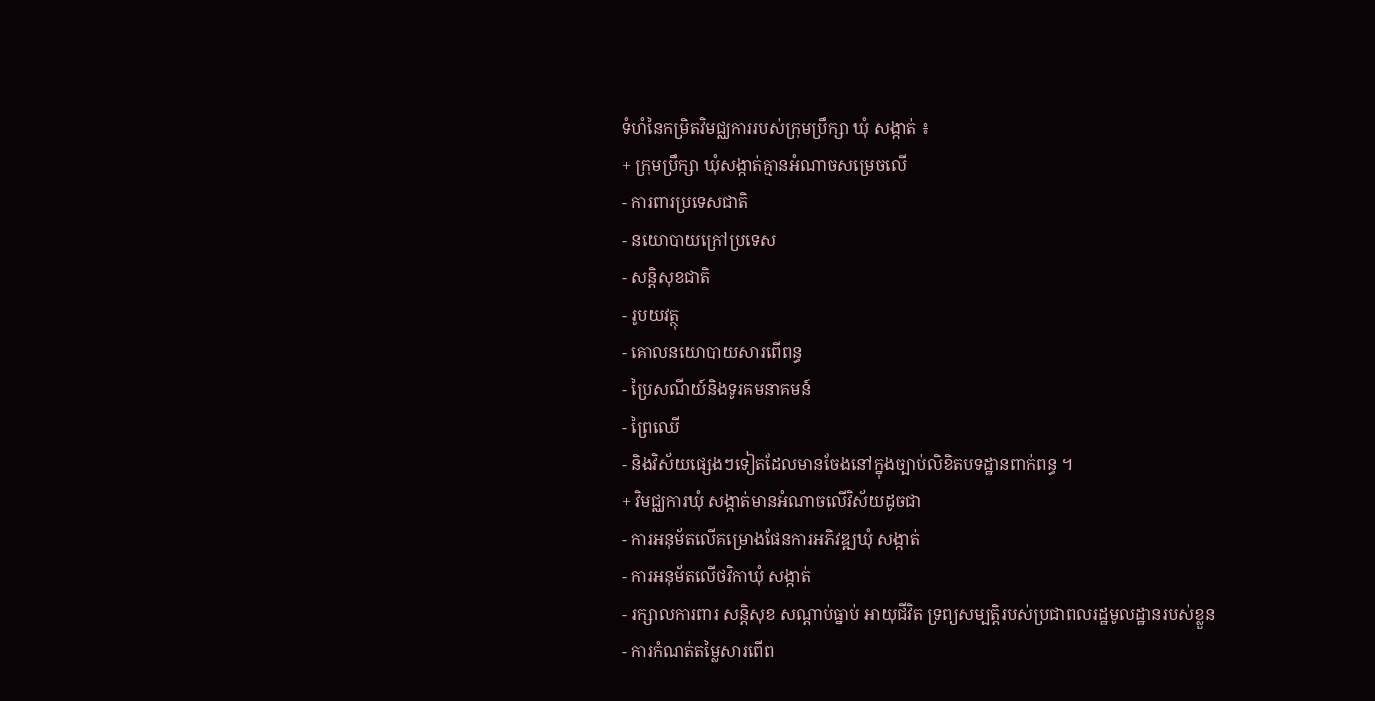ទំហំនៃកម្រិតវិមជ្ឈការរបស់ក្រុមប្រឹក្សា ឃុំ សង្កាត់ ៖
+ ក្រុមប្រឹក្សា ឃុំសង្កាត់គ្មានអំណាចសម្រេចលើ
- ការពារប្រទេសជាតិ
- នយោបាយក្រៅប្រទេស
- សន្តិសុខជាតិ
- រូបយវត្ថុ
- គោលនយោបាយសារពើពន្ធ
- ប្រៃសណីយ៍និងទូរគមនាគមន៍
- ព្រៃឈើ
- និងវិស័យផ្សេងៗទៀតដែលមានចែងនៅក្នុងច្បាប់លិខិតបទដ្ឋានពាក់ពន្ធ ។
+ វិមជ្ឈការឃុំ សង្កាត់មានអំណាចលើវិស័យដូចជា
- ការអនុម័តលើគម្រោងផែនការអភិវឌ្ឍឃុំ សង្កាត់
- ការអនុម័តលើថវិកាឃុំ សង្កាត់
- រក្សាលការពារ សន្តិសុខ សណ្ដាប់ធ្នាប់ អាយុជីវិត ទ្រព្យសម្បតិ្តរបស់ប្រជាពលរដ្ឋមូលដ្ឋានរបស់ខ្លួន
- ការកំណត់តម្លៃសារពើព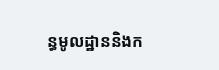ន្ធមូលដ្ឋាននិងក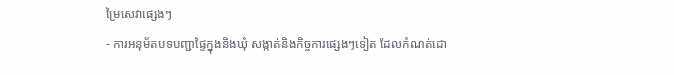ម្រៃសេវាផ្សេងៗ
- ការអនុម័តបទបញ្ជាផ្ទៃក្នុងនិងឃុំ សង្កាត់និងកិច្ចការផ្សេងៗទៀត ដែលកំណត់ដោ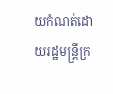យកំណត់ដោយរដ្ឋមន្ដ្រីក្រ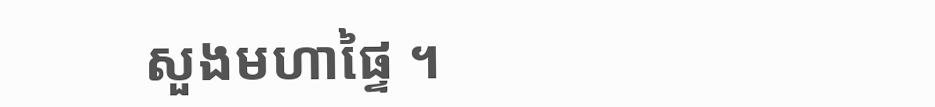សួងមហាផ្ទៃ ។